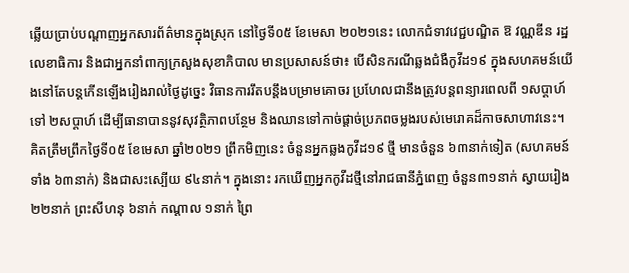ឆ្លើយប្រាប់បណ្ដាញអ្នកសារព័ត៌មានក្នុងស្រុក នៅថ្ងៃទី០៥ ខែមេសា ២០២១នេះ លោកជំទាវវេជ្ជបណ្ឌិត ឱ វណ្ណឌីន រដ្ឋលេខាធិការ និងជាអ្នកនាំពាក្យក្រសួងសុខាភិបាល មានប្រសាសន៍ថា៖ បើសិនករណីឆ្លងជំងឺកូវីដ១៩ ក្នុងសហគមន៍យើងនៅតែបន្តកើនឡើងរៀងរាល់ថ្ងៃដូច្នេះ វិធានការរឹតបន្តឹងបម្រាមគោចរ ប្រហែលជានឹងត្រូវបន្តពន្យារពេលពី ១សប្តាហ៍ ទៅ ២សប្តាហ៍ ដើម្បីធានាបាននូវសុវត្ថិភាពបន្ថែម និងឈានទៅកាច់ផ្ដាច់ប្រភពចម្លងរបស់មេរោគដ៏កាចសាហាវនេះ។
គិតត្រឹមព្រឹកថ្ងៃទី០៥ ខែមេសា ឆ្នាំ២០២១ ព្រឹកមិញនេះ ចំនួនអ្នកឆ្លងកូវីដ១៩ ថ្មី មានចំនួន ៦៣នាក់ទៀត (សហគមន៍ទាំង ៦៣នាក់) និងជាសះស្បើយ ៩៤នាក់។ ក្នុងនោះ រកឃើញអ្នកកូវីដថ្មីនៅរាជធានីភ្នំពេញ ចំនួន៣១នាក់ ស្វាយរៀង ២២នាក់ ព្រះសីហនុ ៦នាក់ កណ្ដាល ១នាក់ ព្រៃ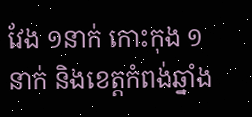វែង ១នាក់ កោះកុង ១នាក់ និងខេត្តកំពង់ឆ្នាំង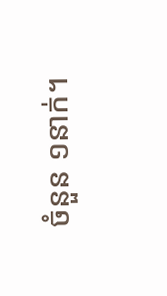ចំនួន ១នាក់។